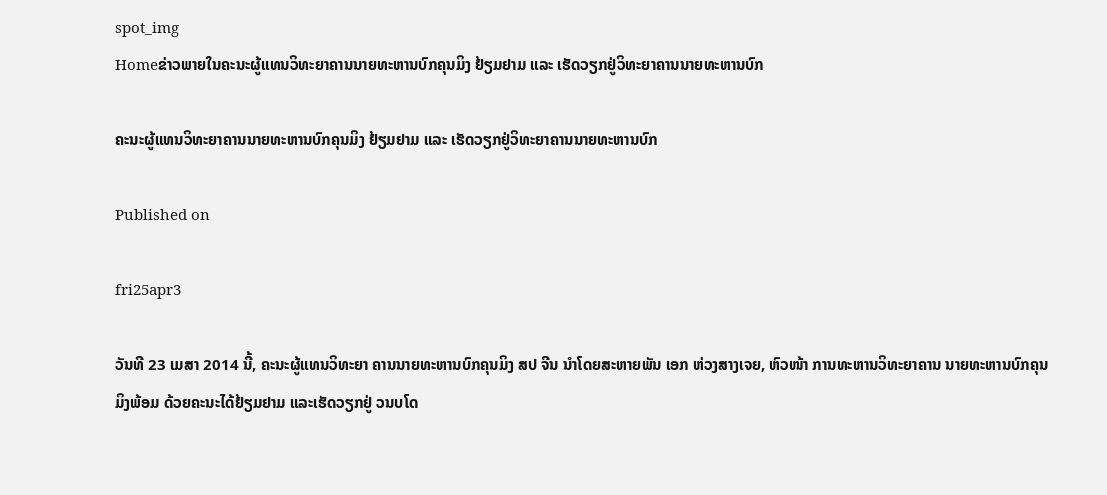spot_img
Homeຂ່າວພາຍໃນຄະນະຜູ້ແທນວິທະຍາຄານນາຍທະຫານບົກຄຸນມິງ ຢ້ຽມຢາມ ແລະ ເຮັດວຽກຢູ່ວິທະຍາຄານນາຍທະຫານບົກ

ຄະນະຜູ້ແທນວິທະຍາຄານນາຍທະຫານບົກຄຸນມິງ ຢ້ຽມຢາມ ແລະ ເຮັດວຽກຢູ່ວິທະຍາຄານນາຍທະຫານບົກ

Published on

fri25apr3

ວັນທີ 23 ເມສາ 2014 ນີ້, ຄະນະຜູ້ແທນວິທະຍາ ຄານນາຍທະຫານບົກຄຸນມິງ ສປ ຈີນ ນຳໂດຍສະຫາຍພັນ ເອກ ຫ່ວງສາງເຈຍ, ຫົວໜ້າ ການທະຫານວິທະຍາຄານ ນາຍທະຫານບົກຄຸນມິງພ້ອມ ດ້ວຍຄະນະໄດ້ຢ້ຽມຢາມ ແລະເຮັດວຽກຢູ່ ວນບໂດ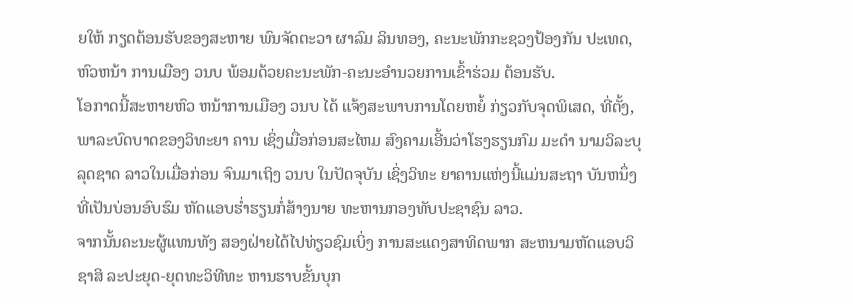ຍໃຫ້ ກຽດຕ້ອນຮັບຂອງສະຫາຍ ພົນຈັດຕະວາ ຜາລົມ ລິນທອງ, ຄະນະພັກກະຊວງປ້ອງກັນ ປະເທດ, ຫົວຫນ້າ ການເມືອງ ວນບ ພ້ອມດ້ວຍຄະນະພັກ-ຄະນະອຳນວຍການເຂົ້າຮ່ວມ ຕ້ອນຮັບ.
ໂອກາດນີ້ສະຫາຍຫົວ ຫນ້າການເມືອງ ວນບ ໄດ້ ແຈ້ງສະພາບການໂດຍຫຍໍ້ ກ່ຽວກັບຈຸດພິເສດ, ທີ່ຕັ້ງ, ພາລະບົດບາດຂອງວິທະຍາ ຄານ ເຊິ່ງເມື່ອກ່ອນສະໄຫມ ສົງຄາມເອີ້ນວ່າໂຮງຮຽນກົມ ມະດຳ ນາມວິລະບຸລຸດຊາດ ລາວໃນເມື່ອກ່ອນ ຈົນມາເຖິງ ວນບ ໃນປັດຈຸບັນ ເຊິ່ງວິທະ ຍາຄານແຫ່ງນີ້ແມ່ນສະຖາ ບັນຫນຶ່ງທີ່ເປັນບ່ອນອົບຮົມ ຫັດແອບຮ່ຳຮຽນກໍ່ສ້າງນາຍ ທະຫານກອງທັບປະຊາຊົນ ລາວ.
ຈາກນັ້ນຄະນະຜູ້ແທນທັງ ສອງຝ່າຍໄດ້ໄປທ່ຽວຊົມເບິ່ງ ການສະແດງສາທິດພາກ ສະຫນາມຫັດແອບວິຊາສິ ລະປະຍຸດ-ຍຸດທະວິທີທະ ຫານຮາບຂັ້ນບຸກ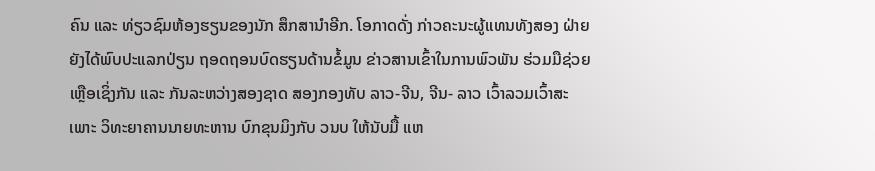ຄົນ ແລະ ທ່ຽວຊົມຫ້ອງຮຽນຂອງນັກ ສຶກສານຳອີກ. ໂອກາດດັ່ງ ກ່າວຄະນະຜູ້ແທນທັງສອງ ຝ່າຍຍັງໄດ້ພົບປະແລກປ່ຽນ ຖອດຖອນບົດຮຽນດ້ານຂໍ້ມູນ ຂ່າວສານເຂົ້າໃນການພົວພັນ ຮ່ວມມືຊ່ວຍເຫຼືອເຊິ່ງກັນ ແລະ ກັນລະຫວ່າງສອງຊາດ ສອງກອງທັບ ລາວ-ຈີນ, ຈີນ- ລາວ ເວົ້າລວມເວົ້າສະເພາະ ວິທະຍາຄານນາຍທະຫານ ບົກຂຸນມິງກັບ ວນບ ໃຫ້ນັບມື້ ແຫ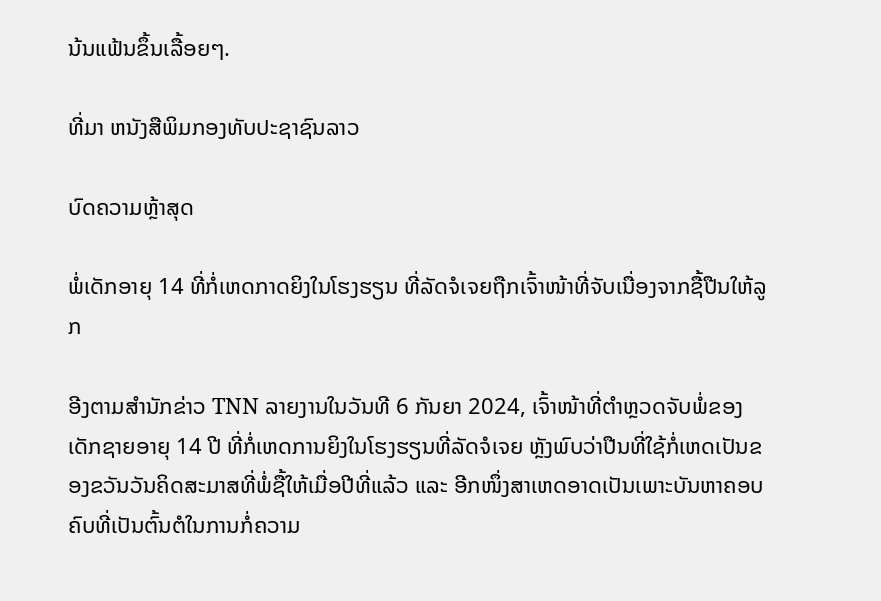ນ້ນແຟ້ນຂຶ້ນເລື້ອຍໆ.

ທີ່ມາ ຫນັງສືພິມກອງທັບປະຊາຊົນລາວ

ບົດຄວາມຫຼ້າສຸດ

ພໍ່ເດັກອາຍຸ 14 ທີ່ກໍ່ເຫດກາດຍິງໃນໂຮງຮຽນ ທີ່ລັດຈໍເຈຍຖືກເຈົ້າໜ້າທີ່ຈັບເນື່ອງຈາກຊື້ປືນໃຫ້ລູກ

ອີງຕາມສຳນັກຂ່າວ TNN ລາຍງານໃນວັນທີ 6 ກັນຍາ 2024, ເຈົ້າໜ້າທີ່ຕຳຫຼວດຈັບພໍ່ຂອງເດັກຊາຍອາຍຸ 14 ປີ ທີ່ກໍ່ເຫດການຍິງໃນໂຮງຮຽນທີ່ລັດຈໍເຈຍ ຫຼັງພົບວ່າປືນທີ່ໃຊ້ກໍ່ເຫດເປັນຂອງຂວັນວັນຄິດສະມາສທີ່ພໍ່ຊື້ໃຫ້ເມື່ອປີທີ່ແລ້ວ ແລະ ອີກໜຶ່ງສາເຫດອາດເປັນເພາະບັນຫາຄອບຄົບທີ່ເປັນຕົ້ນຕໍໃນການກໍ່ຄວາມ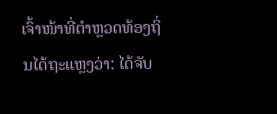ເຈົ້າໜ້າທີ່ຕຳຫຼວດທ້ອງຖິ່ນໄດ້ຖະແຫຼງວ່າ: ໄດ້ຈັບ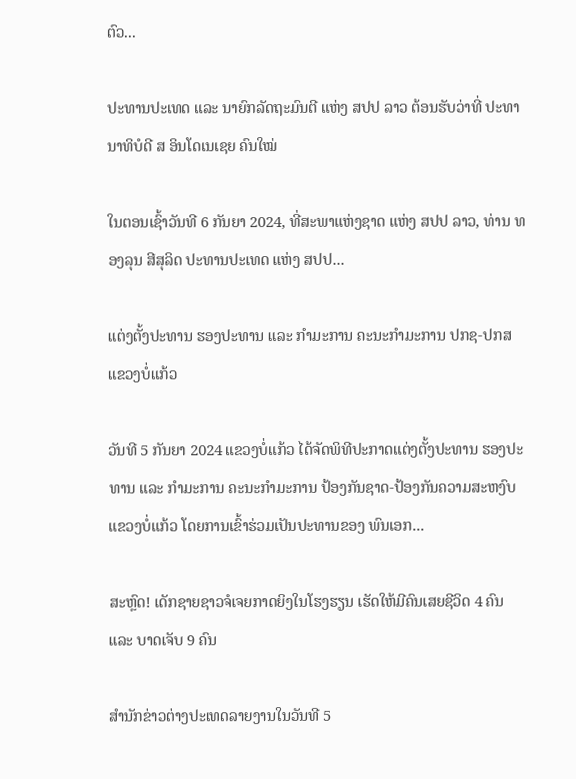ຕົວ...

ປະທານປະເທດ ແລະ ນາຍົກລັດຖະມົນຕີ ແຫ່ງ ສປປ ລາວ ຕ້ອນຮັບວ່າທີ່ ປະທານາທິບໍດີ ສ ອິນໂດເນເຊຍ ຄົນໃໝ່

ໃນຕອນເຊົ້າວັນທີ 6 ກັນຍາ 2024, ທີ່ສະພາແຫ່ງຊາດ ແຫ່ງ ສປປ ລາວ, ທ່ານ ທອງລຸນ ສີສຸລິດ ປະທານປະເທດ ແຫ່ງ ສປປ...

ແຕ່ງຕັ້ງປະທານ ຮອງປະທານ ແລະ ກຳມະການ ຄະນະກຳມະການ ປກຊ-ປກສ ແຂວງບໍ່ແກ້ວ

ວັນທີ 5 ກັນຍາ 2024 ແຂວງບໍ່ແກ້ວ ໄດ້ຈັດພິທີປະກາດແຕ່ງຕັ້ງປະທານ ຮອງປະທານ ແລະ ກຳມະການ ຄະນະກຳມະການ ປ້ອງກັນຊາດ-ປ້ອງກັນຄວາມສະຫງົບ ແຂວງບໍ່ແກ້ວ ໂດຍການເຂົ້າຮ່ວມເປັນປະທານຂອງ ພົນເອກ...

ສະຫຼົດ! ເດັກຊາຍຊາວຈໍເຈຍກາດຍິງໃນໂຮງຮຽນ ເຮັດໃຫ້ມີຄົນເສຍຊີວິດ 4 ຄົນ ແລະ ບາດເຈັບ 9 ຄົນ

ສຳນັກຂ່າວຕ່າງປະເທດລາຍງານໃນວັນທີ 5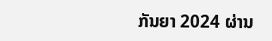ກັນຍາ 2024 ຜ່ານ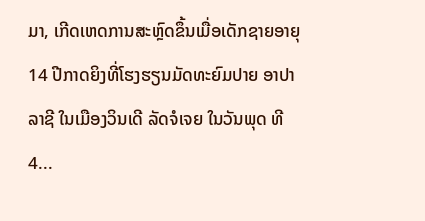ມາ, ເກີດເຫດການສະຫຼົດຂຶ້ນເມື່ອເດັກຊາຍອາຍຸ 14 ປີກາດຍິງທີ່ໂຮງຮຽນມັດທະຍົມປາຍ ອາປາລາຊີ ໃນເມືອງວິນເດີ ລັດຈໍເຈຍ ໃນວັນພຸດ ທີ 4...